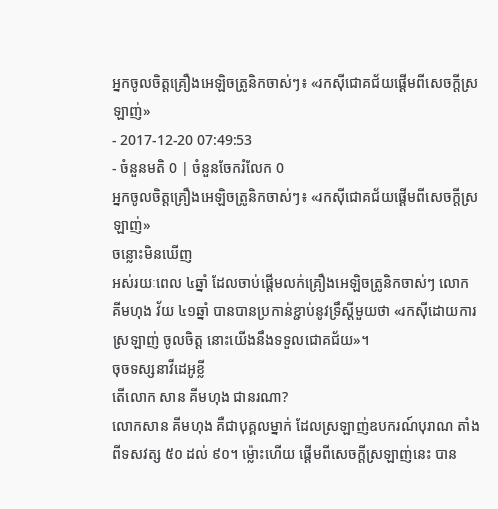អ្នកចូលចិត្តគ្រឿងអេឡិចត្រូនិកចាស់ៗ៖ «រកស៊ីជោគជ័យផ្ដើមពីសេចក្ដីស្រឡាញ់»
- 2017-12-20 07:49:53
- ចំនួនមតិ 0 | ចំនួនចែករំលែក 0
អ្នកចូលចិត្តគ្រឿងអេឡិចត្រូនិកចាស់ៗ៖ «រកស៊ីជោគជ័យផ្ដើមពីសេចក្ដីស្រឡាញ់»
ចន្លោះមិនឃើញ
អស់រយៈពេល ៤ឆ្នាំ ដែលចាប់ផ្ដើមលក់គ្រឿងអេឡិចត្រូនិកចាស់ៗ លោក គីមហុង វ័យ ៤១ឆ្នាំ បានបានប្រកាន់ខ្ជាប់នូវទ្រឹស្ដីមួយថា «រកស៊ីដោយការស្រឡាញ់ ចូលចិត្ត នោះយើងនឹងទទួលជោគជ័យ»។
ចុចទស្សនាវីដេអូខ្លី
តើលោក សាន គីមហុង ជានរណា?
លោកសាន គីមហុង គឺជាបុគ្គលម្នាក់ ដែលស្រឡាញ់ឧបករណ៍បុរាណ តាំងពីទសវត្ស ៥០ ដល់ ៩០។ ម៉្លោះហើយ ផ្ដើមពីសេចក្ដីស្រឡាញ់នេះ បាន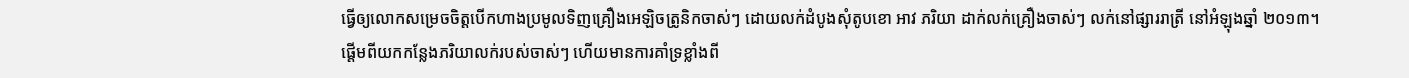ធ្វើឲ្យលោកសម្រេចចិត្តបើកហាងប្រមូលទិញគ្រឿងអេឡិចត្រូនិកចាស់ៗ ដោយលក់ដំបូងសុំតូបខោ អាវ ភរិយា ដាក់លក់គ្រឿងចាស់ៗ លក់នៅផ្សាររាត្រី នៅអំឡុងឆ្នាំ ២០១៣។
ផ្ដើមពីយកកន្លែងភរិយាលក់របស់ចាស់ៗ ហើយមានការគាំទ្រខ្លាំងពី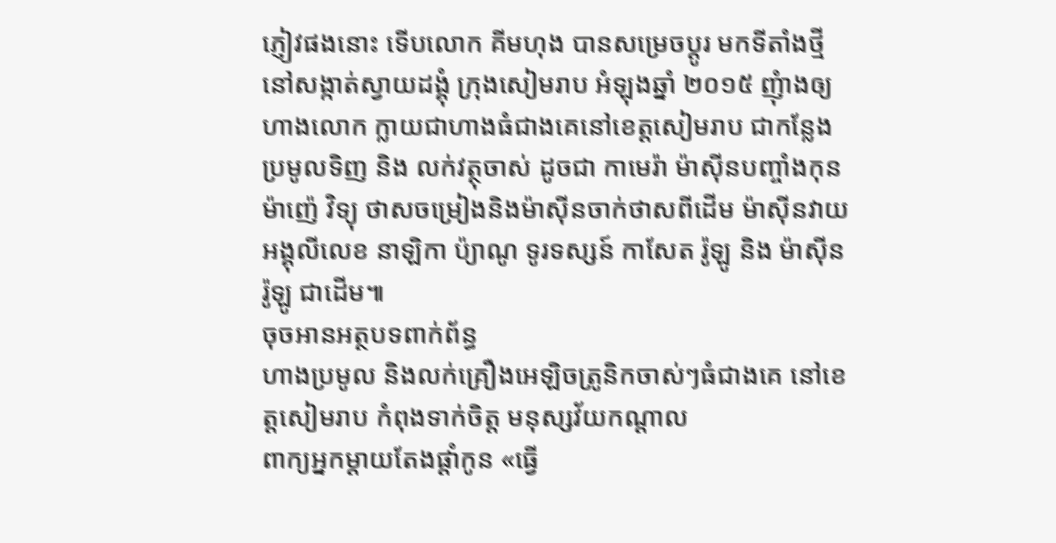ភ្ញៀវផងនោះ ទើបលោក គីមហុង បានសម្រេចប្ដូរ មកទីតាំងថ្មី នៅសង្កាត់ស្វាយដង្គុំ ក្រុងសៀមរាប អំឡុងឆ្នាំ ២០១៥ ញុំាងឲ្យហាងលោក ក្លាយជាហាងធំជាងគេនៅខេត្តសៀមរាប ជាកន្លែងប្រមូលទិញ និង លក់វត្ថុចាស់ ដូចជា កាមេរ៉ា ម៉ាស៊ីនបញ្ចាំងកុន ម៉ាញ៉េ វិទ្យុ ថាសចម្រៀងនិងម៉ាស៊ីនចាក់ថាសពីដើម ម៉ាស៊ីនវាយអង្គុលីលេខ នាឡិកា ប៉្យាណូ ទូរទស្សន៍ កាសែត រ៉ូឡូ និង ម៉ាស៊ីនរ៉ូឡូ ជាដើម៕
ចុចអានអត្ថបទពាក់ព័ន្ធ
ហាងប្រមូល និងលក់គ្រឿងអេឡិចត្រូនិកចាស់ៗធំជាងគេ នៅខេត្តសៀមរាប កំពុងទាក់ចិត្ត មនុស្សវ័យកណ្ដាល
ពាក្យអ្នកម្ដាយតែងផ្ដាំកូន «ធ្វើ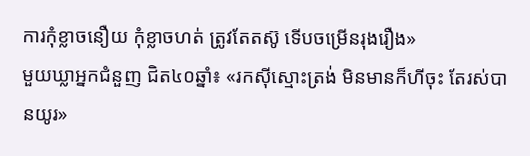ការកុំខ្លាចនឿយ កុំខ្លាចហត់ ត្រូវតែតស៊ូ ទើបចម្រើនរុងរឿង»
មួយឃ្លាអ្នកជំនួញ ជិត៤០ឆ្នាំ៖ «រកស៊ីស្មោះត្រង់ មិនមានក៏ហីចុះ តែរស់បានយូរ»